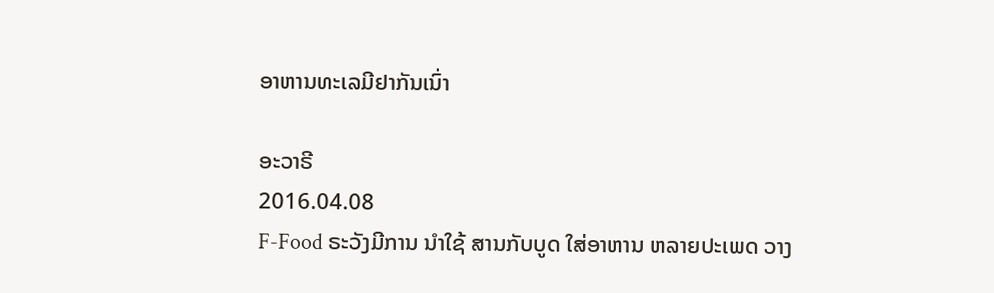ອາຫານທະເລມີຢາກັນເນົ່າ

ອະວາຣີ
2016.04.08
F-Food ຣະວັງມີການ ນຳໃຊ້ ສານກັບບູດ ໃສ່ອາຫານ ຫລາຍປະເພດ ວາງ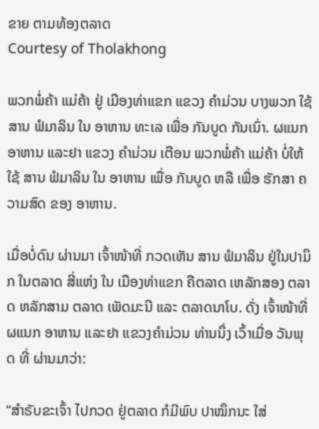ຂາຍ ຕາມທ້ອງຕລາດ
Courtesy of Tholakhong

ພວກພໍ່ຄ້າ ແມ່ຄ້າ ຢູ່ ເມືອງທ່າແຂກ ແຂວງ ຄຳມ່ວນ ບາງພວກ ໃຊ້ ສານ ຟໍມາລິນ ໃນ ອາຫານ ທະເລ ເພື່ອ ກັນບູດ ກັນເນົ່າ. ຜແນກ ອາຫານ ແລະຢາ ແຂວງ ຄຳມ່ວນ ເຕືອນ ພວກພໍ່ຄ້າ ແມ່ຄ້າ ບໍ່ໃຫ້ໃຊ້ ສານ ຟໍມາລິນ ໃນ ອາຫານ ເພື່ອ ກັນບູດ ຫລື ເພື່ອ ຮັກສາ ຄວາມສົດ ຂອງ ອາຫານ.

ເມື່ອບໍ່ດົນ ຜ່ານມາ ເຈົ້າໜ້າທີ່ ກວດເຫັນ ສານ ຟໍມາລິນ ຢູ່ໃນປາມຶກ ໃນຕລາດ ສີ່ແຫ່ງ ໃນ ເມືອງທ່າແຂກ ຄືຕລາດ ເຫລັກສອງ ຕລາດ ຫລັກສາມ ຕລາດ ເພັດມະນີ ແລະ ຕລາດນາໂບ. ດັ່ງ ເຈົ້າໜ້າທີ່ ຜແນກ ອາຫານ ແລະຢາ ແຂວງຄຳມ່ວນ ທ່ານນຶ່ງ ເວົ້າເມື່ອ ວັນພຸດ ທີ່ ຜ່ານມາວ່າ:

“ສຳຣັບຂະເຈົ້າ ໄປກວດ ຢູ່ຕລາດ ກໍມີພົບ ປາໝຶກນະ ໃສ່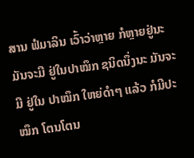ສານ ຟໍມາລິນ ເວົ້າວ່າຫຼາຍ ກໍຫຼາຍຢູ່ນະ ມັນຈະມີ ຢູ່ໃນປາໝຶກ ຊນິດນຶ່ງນະ ມັນຈະມີ ຢູ່ໃນ ປາໝຶກ ໃຫຍ່ດຳໆ ແລ້ວ ກໍມີປະໝຶກ ໂຕນໂຕນ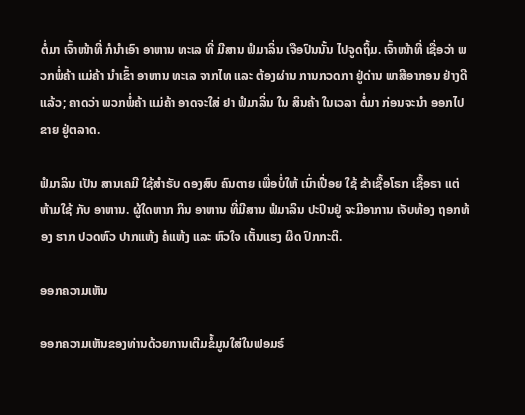ຕໍ່ມາ ເຈົ້າໜ້າທີ່ ກໍນຳເອົາ ອາຫານ ທະເລ ທີ່ ມີສານ ຟໍມາລິ່ນ ເຈືອປົນນັ້ນ ໄປຈູດຖິ້ມ. ເຈົ້າໜ້າທີ່ ເຊື່ອວ່າ ພວກພໍ່ຄ້າ ແມ່ຄ້າ ນຳເຂົ້າ ອາຫານ ທະເລ ຈາກໄທ ແລະ ຕ້ອງຜ່ານ ການກວດກາ ຢູ່ດ່ານ ພາສີອາກອນ ຢ່າງດີແລ້ວ; ຄາດວ່າ ພວກພໍ່ຄ້າ ແມ່ຄ້າ ອາດຈະໃສ່ ຢາ ຟໍມາລິ່ນ ໃນ ສິນຄ້າ ໃນເວລາ ຕໍ່ມາ ກ່ອນຈະນຳ ອອກໄປຂາຍ ຢູ່ຕລາດ.

ຟໍມາລິນ ເປັນ ສານເຄມີ ໃຊ້ສຳຣັບ ດອງສົບ ຄົນຕາຍ ເພື່ອບໍ່ໃຫ້ ເນົ່າເປື່ອຍ ໃຊ້ ຂ້າເຊື້ອໂຣກ ເຊື້ອຣາ ແຕ່ຫ້າມໃຊ້ ກັບ ອາຫານ. ຜູ້ໃດຫາກ ກິນ ອາຫານ ທີ່ມີສານ ຟໍມາລິນ ປະປົນຢູ່ ຈະມີອາການ ເຈັບທ້ອງ ຖອກທ້ອງ ຮາກ ປວດຫົວ ປາກແຫ້ງ ຄໍແຫ້ງ ແລະ ຫົວໃຈ ເຕັ້ນແຮງ ຜິດ ປົກກະຕິ.

ອອກຄວາມເຫັນ

ອອກຄວາມເຫັນຂອງທ່ານດ້ວຍການເຕີມຂໍ້ມູນໃສ່ໃນຟອມຣ໌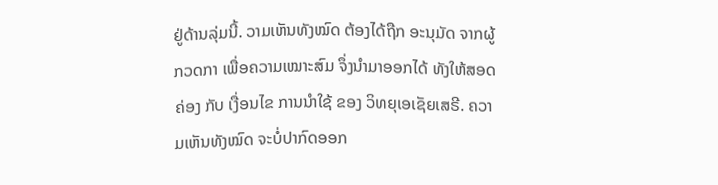ຢູ່ດ້ານລຸ່ມນີ້. ວາມເຫັນທັງໝົດ ຕ້ອງໄດ້ຖືກ ອະນຸມັດ ຈາກຜູ້ ກວດກາ ເພື່ອຄວາມເໝາະສົມ ຈຶ່ງນໍາມາອອກໄດ້ ທັງໃຫ້ສອດຄ່ອງ ກັບ ເງື່ອນໄຂ ການນຳໃຊ້ ຂອງ ວິທຍຸເອເຊັຍເສຣີ. ຄວາມເຫັນທັງໝົດ ຈະບໍ່ປາກົດອອກ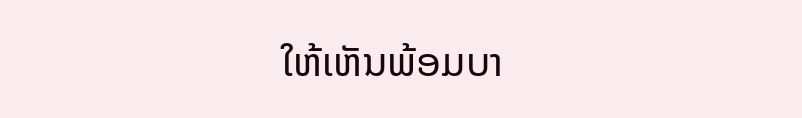ໃຫ້ເຫັນພ້ອມບາ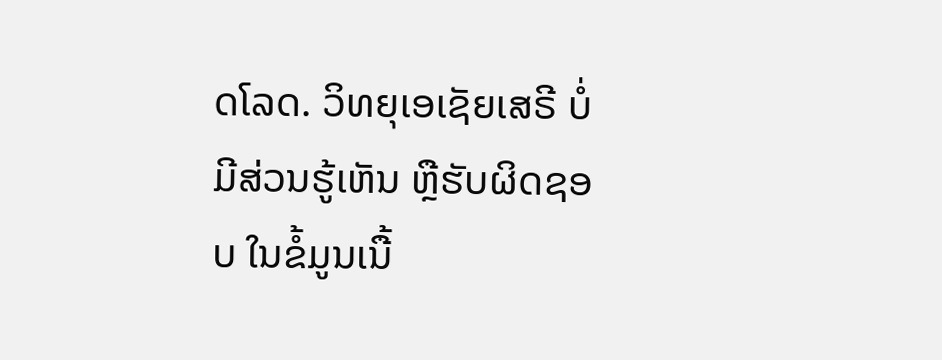ດໂລດ. ວິທຍຸເອເຊັຍເສຣີ ບໍ່ມີສ່ວນຮູ້ເຫັນ ຫຼືຮັບຜິດຊອບ ໃນຂໍ້ມູນເນື້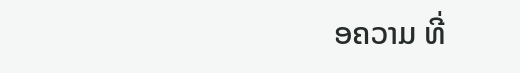ອຄວາມ ທີ່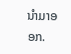ນໍາມາອອກ.